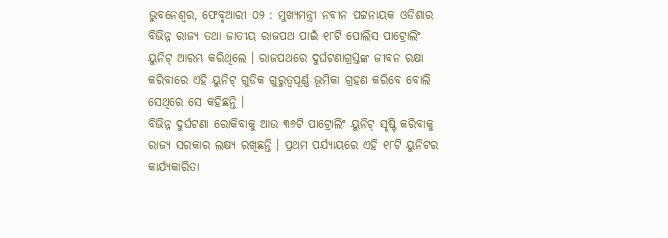ଭୁବନେଶ୍ବର, ଫେବୃଆରୀ ୦୨ : ମୁଖ୍ୟମନ୍ତ୍ରୀ ନବୀନ ପଟ୍ଟନାୟକ ଓଡିଶାର ବିଭିନ୍ନ ରାଜ୍ୟ ତଥା ଜାତୀୟ ରାଜପଥ ପାଇଁ ୧୮ଟି ପୋଲିସ ପାଟ୍ରୋଲିଂ ୟୁନିଟ୍ ଆରମ୍ଭ କରିଥିଲେ । ରାଜପଥରେ ଦୁର୍ଘଟଣାଗ୍ରସ୍ତଙ୍କ ଜୀବନ ରକ୍ଷା କରିବାରେ ଏହି ୟୁନିଟ୍ ଗୁଡିକ ଗୁରୁତ୍ୱପୂର୍ଣ୍ଣ ଭୂମିକା ଗ୍ରହଣ କରିବେ ବୋଲି ସେଥିରେ ସେ କହିଛନ୍ତି ।
ବିଭିନ୍ନ ଦୁର୍ଘଟଣା ରୋକିବାକୁ ଆଉ ୩୬ଟି ପାଟ୍ରୋଲିଂ ୟୁନିଟ୍ ସୃଷ୍ଟି କରିବାକୁ ରାଜ୍ୟ ସରକାର ଲକ୍ଷ୍ୟ ରଖିଛନ୍ତି । ପ୍ରଥମ ପର୍ଯ୍ୟାୟରେ ଏହି ୧୮ଟି ୟୁନିଟର କାର୍ଯ୍ୟକାରିତା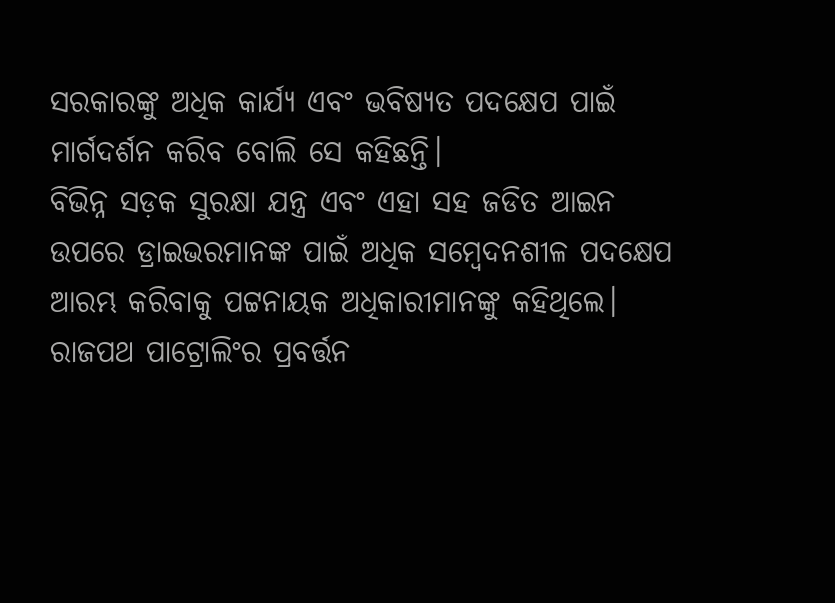ସରକାରଙ୍କୁ ଅଧିକ କାର୍ଯ୍ୟ ଏବଂ ଭବିଷ୍ୟତ ପଦକ୍ଷେପ ପାଇଁ ମାର୍ଗଦର୍ଶନ କରିବ ବୋଲି ସେ କହିଛନ୍ତି।
ବିଭିନ୍ନ ସଡ଼କ ସୁରକ୍ଷା ଯନ୍ତ୍ର ଏବଂ ଏହା ସହ ଜଡିତ ଆଇନ ଉପରେ ଡ୍ରାଇଭରମାନଙ୍କ ପାଇଁ ଅଧିକ ସମ୍ବେଦନଶୀଳ ପଦକ୍ଷେପ ଆରମ୍ଭ କରିବାକୁ ପଟ୍ଟନାୟକ ଅଧିକାରୀମାନଙ୍କୁ କହିଥିଲେ।
ରାଜପଥ ପାଟ୍ରୋଲିଂର ପ୍ରବର୍ତ୍ତନ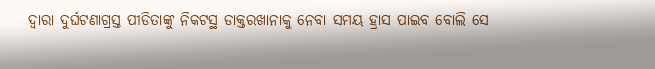ଦ୍ୱାରା ଦୁର୍ଘଟଣାଗ୍ରସ୍ତ ପୀଡିତାଙ୍କୁ ନିକଟସ୍ଥ ଡାକ୍ତରଖାନାକୁ ନେବା ସମୟ ହ୍ରାସ ପାଇବ ବୋଲି ସେ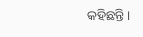କହିଛନ୍ତି।